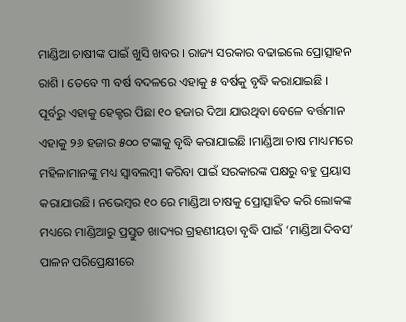ମାଣ୍ଡିଆ ଚାଷୀଙ୍କ ପାଇଁ ଖୁସି ଖବର । ରାଜ୍ୟ ସରକାର ବଢାଇଲେ ପ୍ରୋତ୍ସାହନ ରାଶି । ତେବେ ୩ ବର୍ଷ ବଦଳରେ ଏହାକୁ ୫ ବର୍ଷକୁ ବୃଦ୍ଧି କରାଯାଇଛି । ପୂର୍ବରୁ ଏହାକୁ ହେକ୍ଟର ପିଛା ୧୦ ହଜାର ଦିଆ ଯାଉଥିବା ବେଳେ ବର୍ତ୍ତମାନ ଏହାକୁ ୨୬ ହଜାର ୫୦୦ ଟଙ୍କାକୁ ବୃଦ୍ଧି କରାଯାଇଛି ।ମାଣ୍ଡିଆ ଚାଷ ମାଧ୍ୟମରେ ମହିଳାମାନଙ୍କୁ ମଧ୍ୟ ସ୍ୱାବଲମ୍ବୀ କରିବା ପାଇଁ ସରକାରଙ୍କ ପକ୍ଷରୁ ବହୁ ପ୍ରୟାସ କରାଯାଉଛି। ନଭେମ୍ବର ୧୦ ରେ ମାଣ୍ଡିଆ ଚାଷକୁ ପ୍ରୋତ୍ସାହିତ କରି ଲୋକଙ୍କ ମଧ୍ୟରେ ମାଣ୍ଡିଆରୁ ପ୍ରସ୍ତୁତ ଖାଦ୍ୟର ଗ୍ରହଣୀୟତା ବୃଦ୍ଧି ପାଇଁ ‘ମାଣ୍ଡିଆ ଦିବସ’ ପାଳନ ପରିପ୍ରେକ୍ଷୀରେ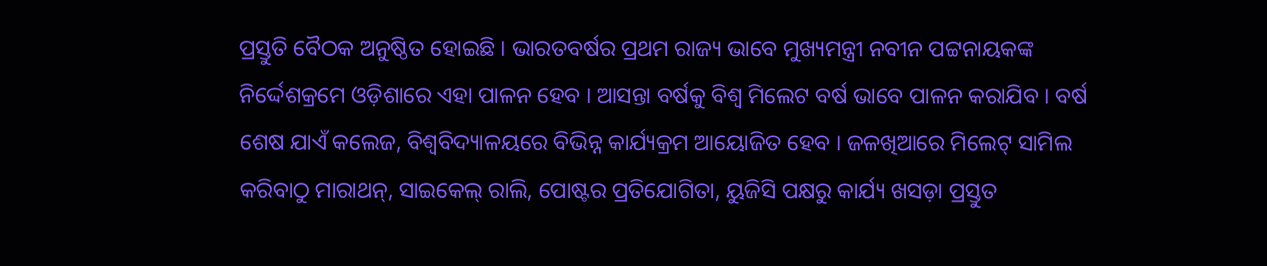ପ୍ରସ୍ତୁତି ବୈଠକ ଅନୁଷ୍ଠିତ ହୋଇଛି । ଭାରତବର୍ଷର ପ୍ରଥମ ରାଜ୍ୟ ଭାବେ ମୁଖ୍ୟମନ୍ତ୍ରୀ ନବୀନ ପଟ୍ଟନାୟକଙ୍କ ନିର୍ଦ୍ଦେଶକ୍ରମେ ଓଡ଼ିଶାରେ ଏହା ପାଳନ ହେବ । ଆସନ୍ତା ବର୍ଷକୁ ବିଶ୍ବ ମିଲେଟ ବର୍ଷ ଭାବେ ପାଳନ କରାଯିବ । ବର୍ଷ ଶେଷ ଯାଏଁ କଲେଜ, ବିଶ୍ବବିଦ୍ୟାଳୟରେ ବିଭିନ୍ନ କାର୍ଯ୍ୟକ୍ରମ ଆୟୋଜିତ ହେବ । ଜଳଖିଆରେ ମିଲେଟ୍ ସାମିଲ କରିବାଠୁ ମାରାଥନ୍, ସାଇକେଲ୍ ରାଲି, ପୋଷ୍ଟର ପ୍ରତିଯୋଗିତା, ୟୁଜିସି ପକ୍ଷରୁ କାର୍ଯ୍ୟ ଖସଡ଼ା ପ୍ରସ୍ତୁତ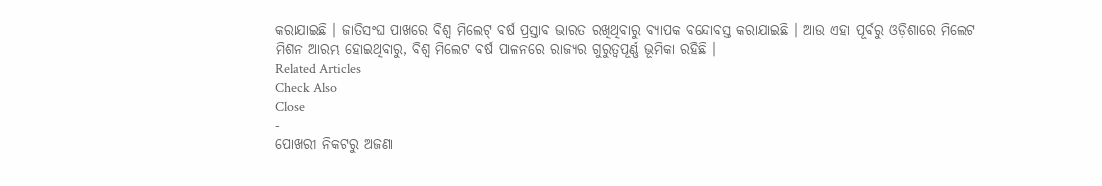କରାଯାଇଛି । ଜାତିସଂଘ ପାଖରେ ବିଶ୍ବ ମିଲେଟ୍ ବର୍ଷ ପ୍ରସ୍ତାବ ଭାରତ ରଖିଥିବାରୁ ବ୍ୟାପକ ବନ୍ଦୋବସ୍ତ କରାଯାଇଛି । ଆଉ ଏହା ପୂର୍ବରୁ ଓଡ଼ିଶାରେ ମିଲେଟ ମିଶନ ଆରମ୍ଭ ହୋଇଥିବାରୁ, ବିଶ୍ବ ମିଲେଟ ବର୍ଷ ପାଳନରେ ରାଜ୍ୟର ଗୁରୁତ୍ବପୂର୍ଣ୍ଣ ଭୂମିକା ରହିଛି ।
Related Articles
Check Also
Close
-
ପୋଖରୀ ନିକଟରୁ ଅଜଣା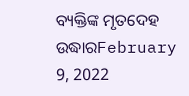ବ୍ୟକ୍ତିଙ୍କ ମୃତଦେହ ଉଦ୍ଧାରFebruary 9, 2022